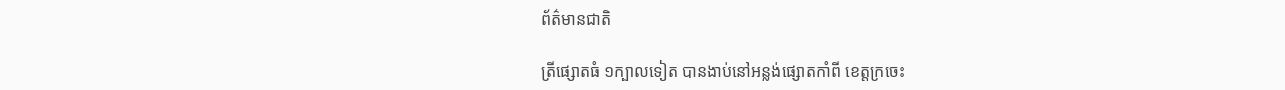ព័ត៌មានជាតិ

ត្រីផ្សោតធំ ១ក្បាលទៀត បានងាប់នៅអន្លង់ផ្សោតកាំពី ខេត្តក្រចេះ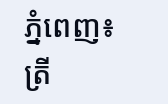ភ្នំពេញ៖ ត្រី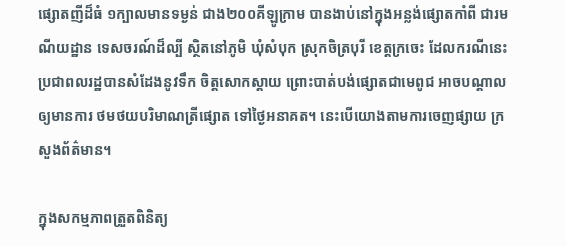ផ្សោតញីដ៏ធំ ១ក្បាលមានទម្ងន់ ជាង២០០គីឡូក្រាម បានងាប់នៅក្នុងអន្លង់ផ្សោតកាំពី ជារមណីយដ្ឋាន ទេសចរណ៍ដ៏ល្បី ស្ថិតនៅភូមិ ឃុំសំបុក ស្រុកចិត្របុរី ខេត្តក្រចេះ ដែលករណីនេះ ប្រជាពលរដ្ឋបានសំដែងនូវទឹក ចិត្តសោកស្ដាយ ព្រោះបាត់បង់ផ្សោតជាមេពូជ អាចបណ្តាលឲ្យមានការ ថមថយបរិមាណត្រីផ្សោត ទៅថ្ងៃអនាគត។ នេះបើយោងតាមការចេញផ្សាយ ក្រសួងព័ត៌មាន។

ក្នុងសកម្មភាពត្រួតពិនិត្យ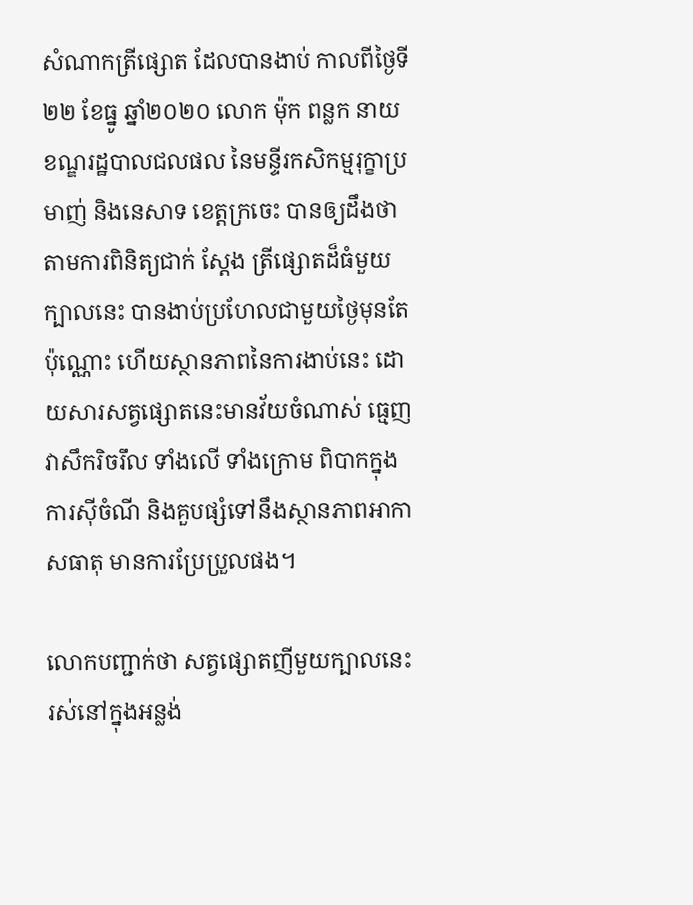សំណាកត្រីផ្សោត ដែលបានងាប់ កាលពីថ្ងៃទី២២ ខែធ្នូ ឆ្នាំ២០២០ លោក ម៉ុក ពន្លក នាយខណ្ឌរដ្ឋបាលជលផល នៃមន្ទីរកសិកម្មរុក្ខាប្រមាញ់ និងនេសាទ ខេត្តក្រចេះ បានឲ្យដឹងថា តាមការពិនិត្យជាក់ ស្ដែង ត្រីផ្សោតដ៏ធំមួយក្បាលនេះ បានងាប់ប្រហែលជាមួយថ្ងៃមុនតែប៉ុណ្ណោះ ហើយស្ថានភាពនៃការងាប់នេះ ដោយសារសត្វផ្សោតនេះមានវ័យចំណាស់ ធ្មេញវាសឹករិចរឹល ទាំងលើ ទាំងក្រោម ពិបាកក្នុងការស៊ីចំណី និងគួបផ្សំទៅនឹងស្ថានភាពអាកាសធាតុ មានការប្រែប្រួលផង។

លោកបញ្ជាក់ថា សត្វផ្សោតញីមួយក្បាលនេះ រស់នៅក្នុងអន្លង់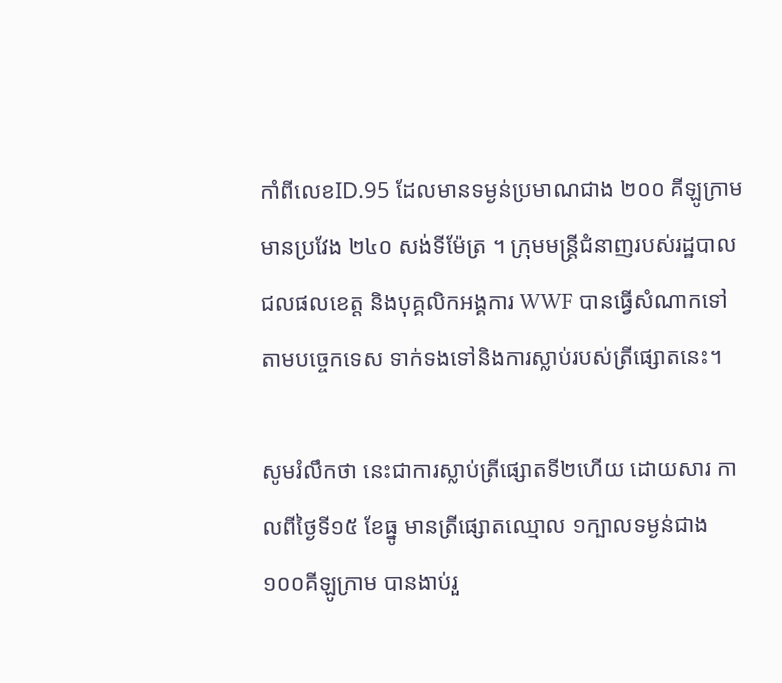កាំពីលេខID.95 ដែលមានទម្ងន់ប្រមាណជាង ២០០ គីឡូក្រាម មានប្រវែង ២៤០ សង់ទីម៉ែត្រ ។ ក្រុមមន្ត្រីជំនាញរបស់រដ្ឋបាលជលផលខេត្ត និងបុគ្គលិកអង្គការ WWF បានធ្វើសំណាកទៅតាមបច្ចេកទេស ទាក់ទងទៅនិងការស្លាប់របស់ត្រីផ្សោតនេះ។

សូមរំលឹកថា នេះជាការស្លាប់ត្រីផ្សោតទី២ហើយ ដោយសារ កាលពីថ្ងៃទី១៥ ខែធ្នូ មានត្រីផ្សោតឈ្មោល ១ក្បាលទម្ងន់ជាង ១០០គីឡូក្រាម បានងាប់រួ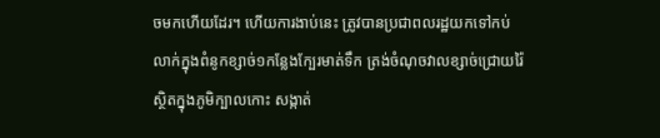ចមកហើយដែរ។ ហើយការងាប់នេះ ត្រូវបានប្រជាពលរដ្ឋយកទៅកប់ លាក់ក្នុងពំនូកខ្សាច់១កន្លែងក្បែរមាត់ទឹក ត្រង់ចំណុចវាលខ្សាច់ជ្រោយរ៉ៃ ស្ថិតក្នុងភូមិក្បាលកោះ សង្កាត់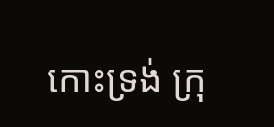កោះទ្រង់ ក្រុ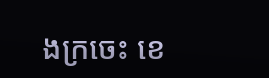ងក្រចេះ ខេ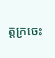ត្តក្រចេះ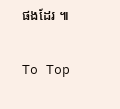ផងដែរ ៕

To Top